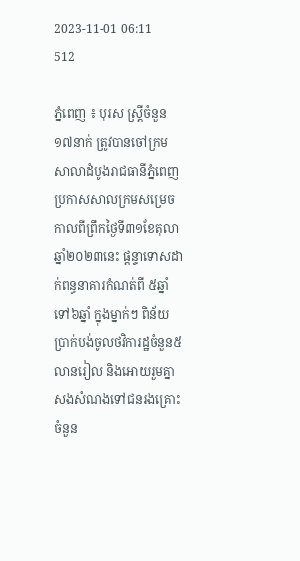2023-11-01 06:11
512

ភ្នំពេញ ៖ បុរស ស្ត្រីចំនួន ១៧នាក់ ត្រូវបានចៅក្រមសាលាដំបូងរាជធានីភ្នំពេញប្រកាសសាលក្រមសម្រេចកាលពីព្រឹកថ្ងៃទី៣១ខែតុលា ឆ្នាំ២០២៣នេះ ផ្ដន្ទាទោសដាក់ពន្ធនាគារកំណត់ពី ៥ឆ្នាំទៅ៦ឆ្នាំ ក្នុងម្នាក់ៗ ពិន័យប្រាក់បង់ចូលថវិការដ្ឋចំនួន៥លានរៀល និងអោយរួមគ្នាសងសំណងទៅជនរងគ្រោះចំនួន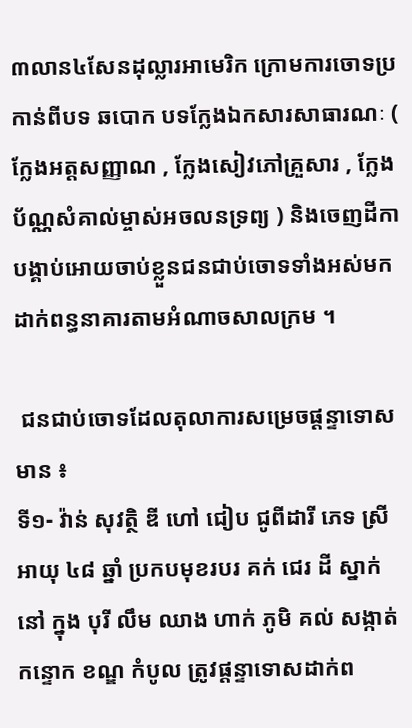៣លាន៤សែនដុល្លារអាមេរិក ក្រោមការចោទប្រកាន់ពីបទ ឆបោក បទក្លែងឯកសារសាធារណៈ ( ក្លែងអត្តសញ្ញាណ , ក្លែងសៀវភៅគ្រួសារ , ក្លែងប័ណ្ណសំគាល់ម្ចាស់អចលនទ្រព្យ ) និងចេញដីកាបង្គាប់អោយចាប់ខ្លួនជនជាប់ចោទទាំងអស់មកដាក់ពន្ធនាគារតាមអំណាចសាលក្រម ។

 ជនជាប់ចោទដែលតុលាការសម្រេចផ្ដន្ទាទោសមាន ៖
ទី១- វ៉ាន់ សុវត្ថិ ឌី ហៅ ជៀប ជូពីដារី ភេទ ស្រី អាយុ ៤៨ ឆ្នាំ ប្រកបមុខរបរ គក់ ជេរ ដី ស្នាក់នៅ ក្នុង បុរី លឹម ឈាង ហាក់ ភូមិ គល់ សង្កាត់ កន្ទោក ខណ្ឌ កំបូល ត្រូវផ្ដន្ទាទោសដាក់ព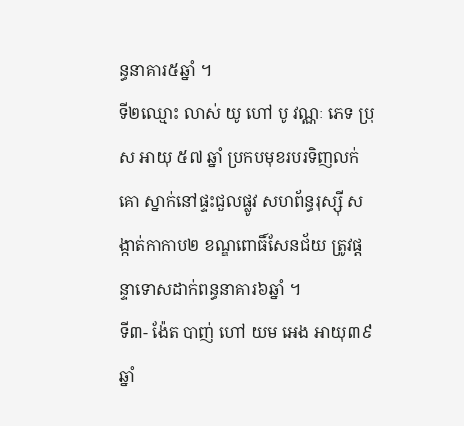ន្ធនាគារ៥ឆ្នាំ ។
ទី២ឈ្មោះ លាស់ យូ ហៅ បូ វណ្ណៈ ភេទ ប្រុស អាយុ ៥៧ ឆ្នាំ ប្រកបមុខរបរទិញលក់គោ ស្នាក់នៅផ្ទះជួលផ្លូវ សហព័ន្ធរុស្ស៊ី សង្កាត់កាកាប២ ខណ្ឌពោធិ៍សែនជ័យ ត្រូវផ្ដន្ទាទោសដាក់ពន្ធនាគារ៦ឆ្នាំ ។
ទី៣- ង៉ែត បាញ់ ហៅ យម អេង អាយុ៣៩ ឆ្នាំ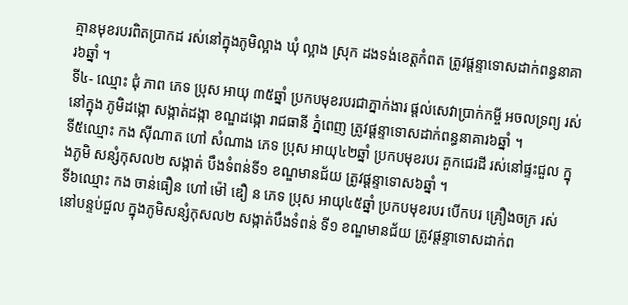គ្មានមុខរបរពិតប្រាកដ រស់នៅក្នុងភូមិល្អាង ឃុំ ល្អាង ស្រុក ដងទង់ខេត្តកំពត ត្រូវផ្ដន្ទាទោសដាក់ពន្ធនាគារ៦ឆ្នាំ ។
ទី៤- ឈ្មោះ ជុំ ភាព ភេទ ប្រុស អាយុ ៣៥ឆ្នាំ ប្រកបមុខរបរជាភ្នាក់ងារ ផ្តល់សេវាប្រាក់កម្ចី អចលទ្រព្យ រស់នៅក្នុង ភូមិដង្កោ សង្កាត់ដង្កា ខណ្ឌដង្កោ រាជធានី ភ្នំពេញ ត្រូវផ្ដន្ទាទោសដាក់ពន្ធនាគារ៦ឆ្នាំ ។
ទី៥ឈ្មោះ កង ស៊ីណាត ហៅ សំណាង ភេទ ប្រុស អាយុ៤២ឆ្នាំ ប្រកបមុខរបរ គួកជេរដី រស់នៅផ្ទះជួល ក្នុងភូមិ សន្សំកុសល២ សង្កាត់ បឹងទំពន់ទី១ ខណ្ឌមានជ័យ ត្រូវផ្ដន្ទាទោស៦ឆ្នាំ ។
ទី៦ឈ្មោះ កង ចាន់ធឿន ហៅ ម៉ៅ ឌឿ ន ភេទ ប្រុស អាយុ៤៥ឆ្នាំ ប្រកបមុខរបរ បើកបរ គ្រឿងចក្រ រស់នៅបន្ទប់ជួល ក្នុងភូមិសន្សំកុសល២ សង្កាត់បឹងទំពន់ ទី១ ខណ្ឌមានជ័យ ត្រូវផ្ដន្ទាទោសដាក់ព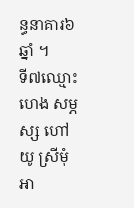ន្ធនាគារ៦ឆ្នាំ ។
ទី៧ឈ្មោះ ហេង សម្ភស្ស ហៅ យូ ស្រីមុំ អា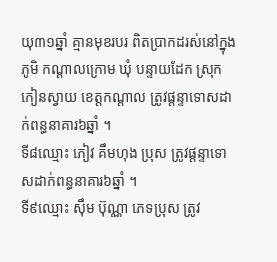យុ៣១ឆ្នាំ គ្មានមុខរបរ ពិតប្រាកដរស់នៅក្នុងភូមិ កណ្តាលក្រោម ឃុំ បន្ទាយដែក ស្រុកកៀនស្វាយ ខេត្តកណ្តាល ត្រូវផ្ដន្ទាទោសដាក់ពន្ធនាគារ៦ឆ្នាំ ។
ទី៨ឈ្មោះ ភៀវ គឹមហុង ប្រុស ត្រូវផ្ដន្ទាទោសដាក់ពន្ធនាគារ៦ឆ្នាំ ។
ទី៩ឈ្មោះ សុឹម ប៊ុណ្ណា ភេទប្រុស ត្រូវ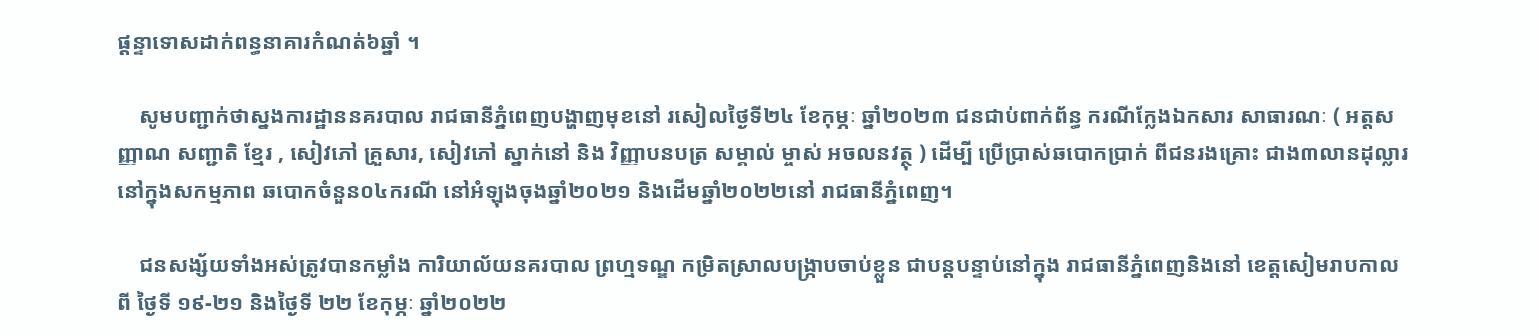ផ្ដន្ទាទោសដាក់ពន្ធនាគារកំណត់៦ឆ្នាំ ។

    សូមបញ្ជាក់ថាស្នងការដ្ឋាននគរបាល រាជធានីភ្នំពេញបង្ហាញមុខនៅ រសៀលថ្ងៃទី២៤ ខែកុម្ភៈ ឆ្នាំ២០២៣ ជនជាប់ពាក់ព័ន្ធ ករណីក្លែងឯកសារ សាធារណៈ ( អត្តសញ្ញាណ សញ្ជាតិ ខ្មែរ , សៀវភៅ គ្រួសារ, សៀវភៅ ស្នាក់នៅ និង វិញ្ញាបនបត្រ សម្គាល់ ម្ចាស់ អចលនវត្ថុ ) ដើម្បី ប្រើប្រាស់ឆបោកប្រាក់ ពីជនរងគ្រោះ ជាង៣លានដុល្លារ នៅក្នុងសកម្មភាព ឆបោកចំនួន០៤ករណី នៅអំឡុងចុងឆ្នាំ២០២១ និងដើមឆ្នាំ២០២២នៅ រាជធានីភ្នំពេញ។

    ជនសង្ស័យទាំងអស់ត្រូវបានកម្លាំង ការិយាល័យនគរបាល ព្រហ្មទណ្ឌ កម្រិតស្រាលបង្ក្រាបចាប់ខ្លួន ជាបន្តបន្ទាប់នៅក្នុង រាជធានីភ្នំពេញនិងនៅ ខេត្តសៀមរាបកាលពី ថ្ងៃទី ១៩-២១ និងថ្ងៃទី ២២ ខែកុម្ភៈ ឆ្នាំ២០២២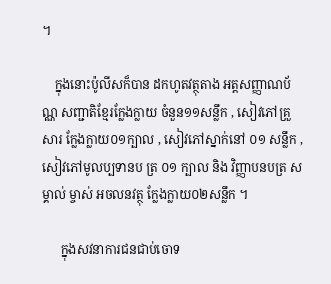។

    ក្នុងនោះប៉ូលីសក៏បាន ដកហូតវត្ថុតាង អត្តសញ្ញាណប័ណ្ណ សញ្ជាតិខ្មែរក្លែងក្លាយ ចំនួន១១សន្លឹក , សៀវភៅគ្រួសារ ក្លែងក្លាយ០១ក្បាល , សៀវភៅស្នាក់នៅ ០១ សន្លឹក , សៀវភៅមូលប្បទានប ត្រ ០១ ក្បាល និង វិញ្ញាបនបត្រ សម្គាល់ ម្ចាស់ អចលនវត្ថុ ក្លែងក្លាយ០២សន្លឹក ។

      ក្នុងសវនាការជនជាប់ចោទ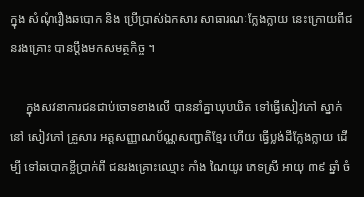ក្នុង សំណុំរឿងឆបោក និង ប្រើប្រាស់ឯកសារ សាធារណៈក្លែងក្លាយ នេះក្រោយពីជនរងគ្រោះ បានប្តឹងមកសមត្ថកិច្ច ។

     ក្នុងសវនាការជនជាប់ចោទខាងលើ បាននាំគ្នាឃុបឃិត ទៅធ្វើសៀវភៅ ស្នាក់នៅ សៀវភៅ គ្រួសារ អត្តសញ្ញាណប័ណ្ណសញ្ជាតិខ្មែរ ហើយ ធ្វើប្លង់ដីក្លែងក្លាយ ដើម្បី ទៅឆបោកខ្ចីប្រាក់ពី ជនរងគ្រោះឈ្មោះ កាំង ណៃយូរ ភេទស្រី អាយុ ៣៩ ឆ្នាំ ចំ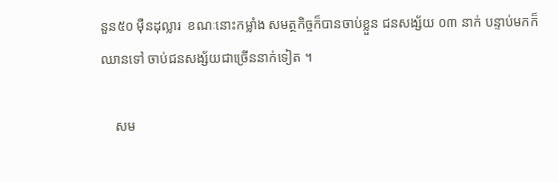នួន៥០ ម៉ឺនដុល្លារ  ខណៈនោះកម្លាំង សមត្ថកិច្ចក៏បានចាប់ខ្លួន ជនសង្ស័យ ០៣ នាក់ បន្ទាប់មកក៏ឈានទៅ ចាប់ជនសង្ស័យជាច្រើននាក់ទៀត ។

    សម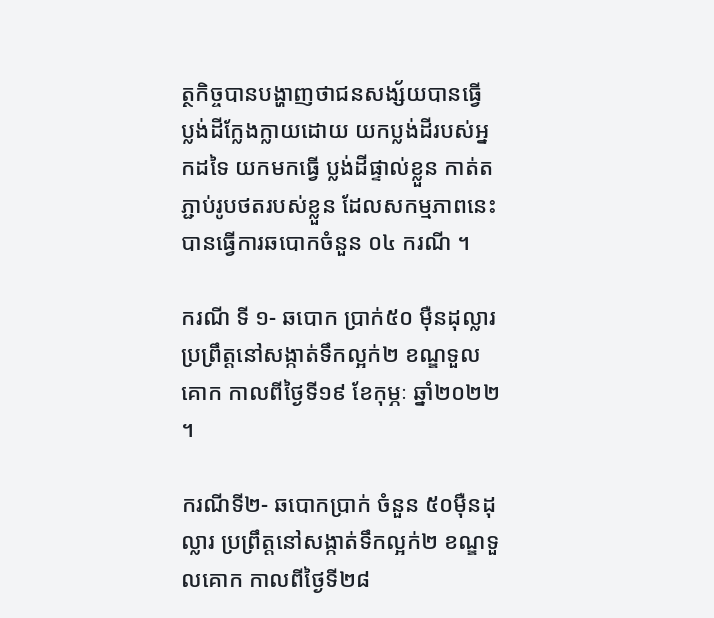ត្ថកិច្ចបានបង្ហាញថាជនសង្ស័យបានធ្វើ ប្លង់ដីក្លែងក្លាយដោយ យកប្លង់ដីរបស់អ្នកដទៃ យកមកធ្វើ ប្លង់ដីផ្ទាល់ខ្លួន កាត់តភ្ជាប់រូបថតរបស់ខ្លួន ដែលសកម្មភាពនេះបានធ្វើការឆបោកចំនួន ០៤ ករណី ។

ករណី ទី ១- ឆបោក ប្រាក់៥០ ម៉ឺនដុល្លារ ប្រព្រឹត្តនៅសង្កាត់ទឹកល្អក់២ ខណ្ឌទួលគោក កាលពីថ្ងៃទី១៩ ខែកុម្ភៈ ឆ្នាំ២០២២ ។

ករណីទី២- ឆបោកប្រាក់ ចំនួន ៥០ម៉ឺនដុល្លារ ប្រព្រឹត្តនៅសង្កាត់ទឹកល្អក់២ ខណ្ឌទួលគោក កាលពីថ្ងៃទី២៨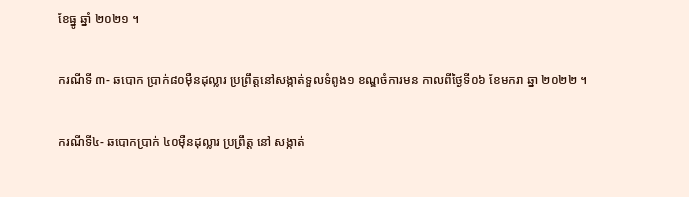ខែធ្នូ ឆ្នាំ ២០២១ ។

ករណីទី ៣- ឆបោក ប្រាក់៨០ម៉ឺនដុល្លារ ប្រព្រឹត្តនៅសង្កាត់ទួលទំពូង១ ខណ្ឌចំការមន កាលពីថ្ងៃទី០៦ ខែមករា ឆ្នា ២០២២ ។

ករណីទី៤- ឆបោកប្រាក់ ៤០ម៉ឺនដុល្លារ ប្រព្រឹត្ត នៅ សង្កាត់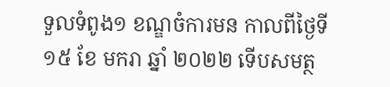ទួលទំពូង១ ខណ្ឌចំការមន កាលពីថ្ងៃទី ១៥ ខែ មករា ឆ្នាំ ២០២២ ទើបសមត្ថ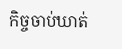កិច្ចចាប់ឃាត់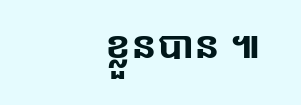ខ្លួនបាន ៕